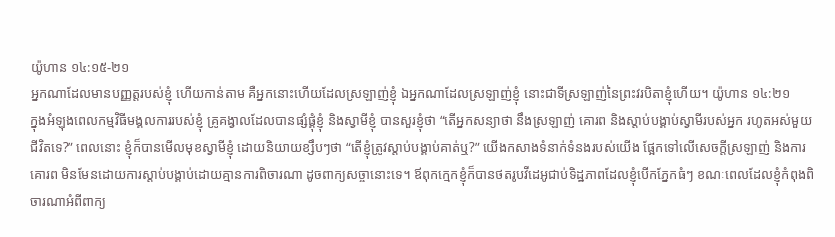យ៉ូហាន ១៤:១៥-២១
អ្នកណាដែលមានបញ្ញត្តរបស់ខ្ញុំ ហើយកាន់តាម គឺអ្នកនោះហើយដែលស្រឡាញ់ខ្ញុំ ឯអ្នកណាដែលស្រឡាញ់ខ្ញុំ នោះជាទីស្រឡាញ់នៃព្រះវរបិតាខ្ញុំហើយ។ យ៉ូហាន ១៤:២១
ក្នុងអំឡុងពេលកម្មវិធីមង្គលការរបស់ខ្ញុំ គ្រូគង្វាលដែលបានផ្សំផ្គុំខ្ញុំ និងស្វាមីខ្ញុំ បានសួរខ្ញុំថា “តើអ្នកសន្យាថា នឹងស្រឡាញ់ គោរព និងស្តាប់បង្គាប់ស្វាមីរបស់អ្នក រហូតអស់មួយជីវិតទេ?” ពេលនោះ ខ្ញុំក៏បានមើលមុខស្វាមីខ្ញុំ ដោយនិយាយខ្សឹបៗថា “តើខ្ញុំត្រូវស្តាប់បង្គាប់គាត់ឬ?” យើងកសាងទំនាក់ទំនងរបស់យើង ផ្អែកទៅលើសេចក្តីស្រឡាញ់ និងការគោរព មិនមែនដោយការស្តាប់បង្គាប់ដោយគ្មានការពិចារណា ដូចពាក្យសច្ចានោះទេ។ ឪពុកក្មេកខ្ញុំក៏បានថតរូបវីដេអូជាប់ទិដ្ឋភាពដែលខ្ញុំបើកភ្នែកធំៗ ខណៈពេលដែលខ្ញុំកំពុងពិចារណាអំពីពាក្យ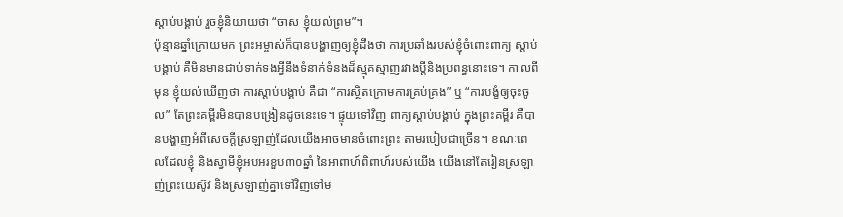ស្តាប់បង្គាប់ រួចខ្ញុំនិយាយថា “ចាស ខ្ញុំយល់ព្រម”។
ប៉ុន្មានឆ្នាំក្រោយមក ព្រះអម្ចាស់ក៏បានបង្ហាញឲ្យខ្ញុំដឹងថា ការប្រឆាំងរបស់ខ្ញុំចំពោះពាក្យ ស្តាប់បង្គាប់ គឺមិនមានជាប់ទាក់ទងអ្វីនឹងទំនាក់ទំនងដ៏ស្មុគស្មាញរវាងប្តីនិងប្រពន្ធនោះទេ។ កាលពីមុន ខ្ញុំយល់ឃើញថា ការស្តាប់បង្គាប់ គឺជា “ការស្ថិតក្រោមការគ្រប់គ្រង” ឬ “ការបង្ខំឲ្យចុះចូល” តែព្រះគម្ពីរមិនបានបង្រៀនដូចនេះទេ។ ផ្ទុយទៅវិញ ពាក្យស្តាប់បង្គាប់ ក្នុងព្រះគម្ពីរ គឺបានបង្ហាញអំពីសេចក្តីស្រឡាញ់ដែលយើងអាចមានចំពោះព្រះ តាមរបៀបជាច្រើន។ ខណៈពេលដែលខ្ញុំ និងស្វាមីខ្ញុំអបអរខួប៣០ឆ្នាំ នៃអាពាហ៍ពិពាហ៍របស់យើង យើងនៅតែរៀនស្រឡាញ់ព្រះយេស៊ូវ និងស្រឡាញ់គ្នាទៅវិញទៅម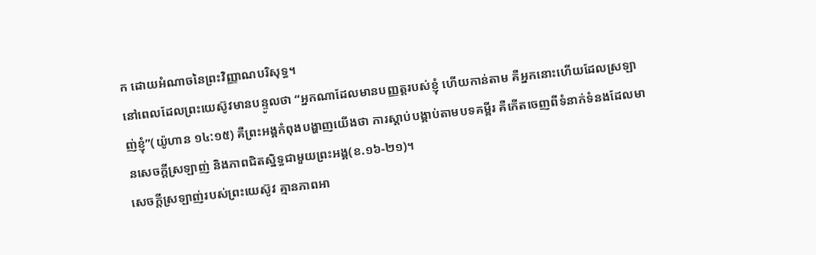ក ដោយអំណាចនៃព្រះវិញ្ញាណបរិសុទ្ធ។
នៅពេលដែលព្រះយេស៊ូវមានបន្ទូលថា “អ្នកណាដែលមានបញ្ញត្តរបស់ខ្ញុំ ហើយកាន់តាម គឺអ្នកនោះហើយដែលស្រឡាញ់ខ្ញុំ”(យ៉ូហាន ១៤:១៥) គឺព្រះអង្គកំពុងបង្ហាញយើងថា ការស្តាប់បង្គាប់តាមបទគម្ពីរ គឺកើតចេញពីទំនាក់ទំនងដែលមានសេចក្តីស្រឡាញ់ និងភាពជិតស្និទ្ធជាមួយព្រះអង្គ(ខ.១៦-២១)។
សេចក្តីស្រឡាញ់របស់ព្រះយេស៊ូវ គ្មានភាពអា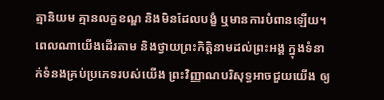ត្មានិយម គ្មានលក្ខខណ្ឌ និងមិនដែលបង្ខំ ឬមានការបំពានឡើយ។ ពេលណាយើងដើរតាម និងថ្វាយព្រះកិត្តិនាមដល់ព្រះអង្គ ក្នុងទំនាក់ទំនងគ្រប់ប្រភេទរបស់យើង ព្រះវិញ្ញាណបរិសុទ្ធអាចជួយយើង ឲ្យ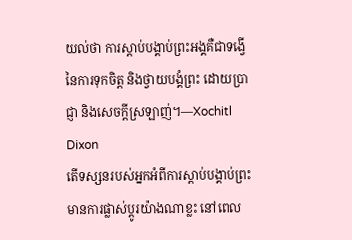យល់ថា ការស្តាប់បង្គាប់ព្រះអង្គគឺជាទង្វើនៃការទុកចិត្ត និងថ្វាយបង្គំព្រះ ដោយប្រាជ្ញា និងសេចក្តីស្រឡាញ់។—Xochitl Dixon
តើទស្សនរបស់អ្នកអំពីការស្តាប់បង្គាប់ព្រះមានការផ្លាស់ប្តូរយ៉ាងណាខ្លះ នៅពេល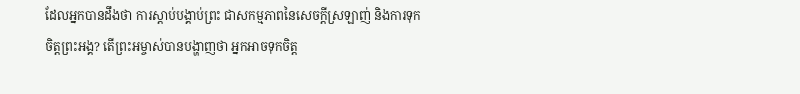ដែលអ្នកបានដឹងថា ការស្តាប់បង្គាប់ព្រះ ជាសកម្មភាពនៃសេចក្តីស្រឡាញ់ និងការទុកចិត្តព្រះអង្គ? តើព្រះអម្ចាស់បានបង្ហាញថា អ្នកអាចទុកចិត្ត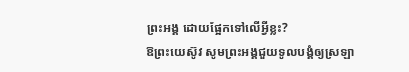ព្រះអង្គ ដោយផ្អែកទៅលើអ្វីខ្លះ?
ឱព្រះយេស៊ូវ សូមព្រះអង្គជួយទូលបង្គំឲ្យស្រឡា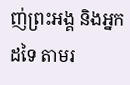ញ់ព្រះអង្គ និងអ្នកដទៃ តាមរ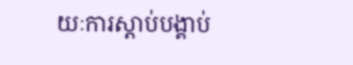យៈការស្តាប់បង្គាប់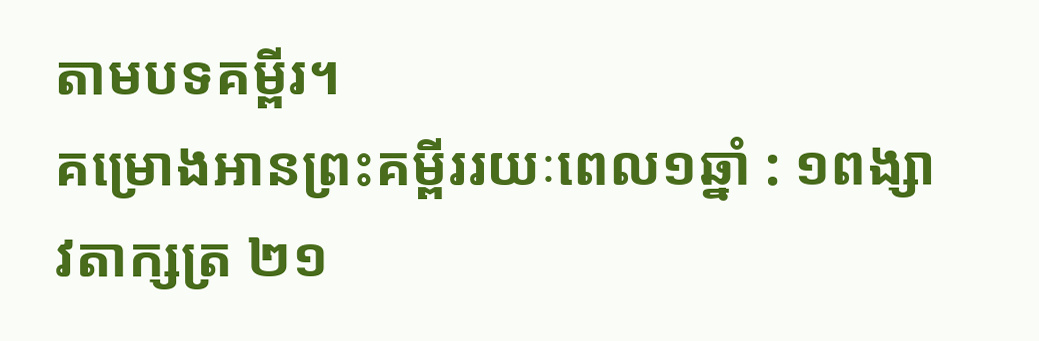តាមបទគម្ពីរ។
គម្រោងអានព្រះគម្ពីររយៈពេល១ឆ្នាំ : ១ពង្សាវតាក្សត្រ ២១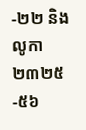-២២ និង លូកា ២៣២៥-៥៦